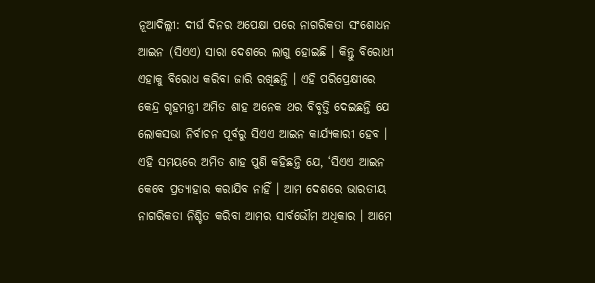ନୂଆଦିଲ୍ଲୀ: ଦୀର୍ଘ ଦିନର ଅପେକ୍ଷା ପରେ ନାଗରିକତା ସଂଶୋଧନ ଆଇନ (ସିଏଏ) ସାରା ଦେଶରେ ଲାଗୁ ହୋଇଛି । କିନ୍ତୁ ବିରୋଧୀ ଏହାକୁ ବିରୋଧ କରିବା ଜାରି ରଖିଛନ୍ତି । ଏହି ପରିପ୍ରେକ୍ଷୀରେ କେନ୍ଦ୍ର ଗୃହମନ୍ତ୍ରୀ ଅମିତ ଶାହ ଅନେକ ଥର ବିବୃତ୍ତି ଦେଇଛନ୍ତି ଯେ ଲୋକସଭା ନିର୍ବାଚନ ପୂର୍ବରୁ ସିଏଏ ଆଇନ କାର୍ଯ୍ୟକାରୀ ହେବ ।
ଏହି ସମୟରେ ଅମିତ ଶାହ ପୁଣି କହିଛନ୍ତି ଯେ, ‘ସିଏଏ ଆଇନ କେବେ ପ୍ରତ୍ୟାହାର କରାଯିବ ନାହିଁ । ଆମ ଦେଶରେ ଭାରତୀୟ ନାଗରିକତା ନିଶ୍ଚିତ କରିବା ଆମର ସାର୍ବଭୌମ ଅଧିକାର । ଆମେ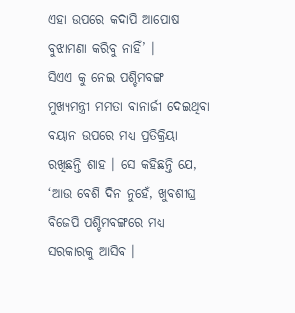ଏହା ଉପରେ କଦାପି ଆପୋଷ ବୁଝାମଣା କରିବୁ ନାହିଁ’ ।
ସିଏଏ କୁ ନେଇ ପଶ୍ଚିମବଙ୍ଗ ମୁଖ୍ୟମନ୍ତ୍ରୀ ମମତା ବାନାର୍ଜୀ ଦେଇଥିବା ବୟାନ ଉପରେ ମଧ୍ୟ ପ୍ରତିକ୍ରିୟା ରଖିଛନ୍ତି ଶାହ । ସେ କହିଛନ୍ତି ଯେ, ‘ଆଉ ବେଶି ଦିନ ନୁହେଁ, ଖୁବଶୀଘ୍ର ବିଜେପି ପଶ୍ଚିମବଙ୍ଗରେ ମଧ୍ୟ ସରକାରକୁ ଆସିବ ।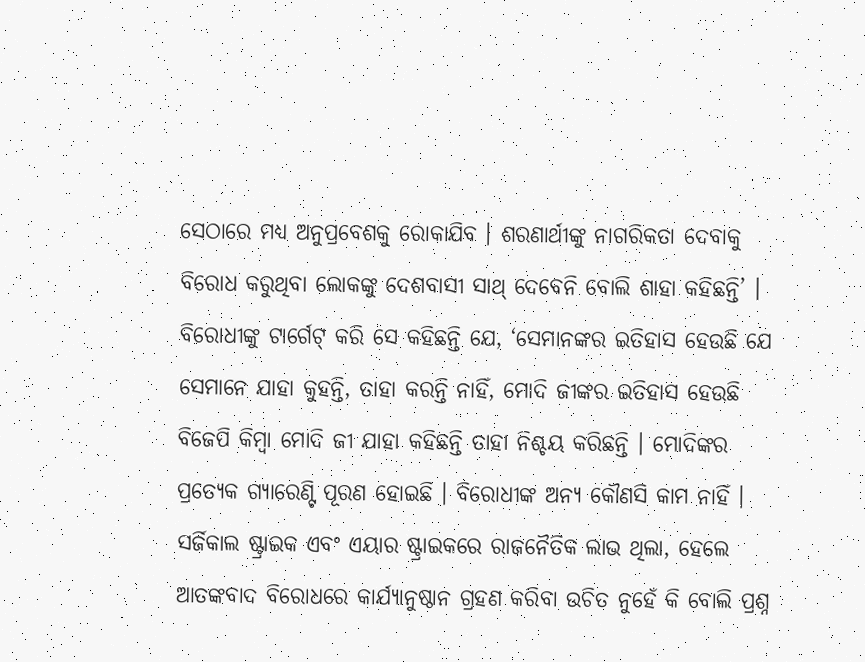ସେଠାରେ ମଧ୍ୟ ଅନୁପ୍ରବେଶକୁ ରୋକାଯିବ । ଶରଣାର୍ଥୀଙ୍କୁ ନାଗରିକତା ଦେବାକୁ ବିରୋଧ କରୁଥିବା ଲୋକଙ୍କୁ ଦେଶବାସୀ ସାଥ୍ ଦେବେନି ବୋଲି ଶାହା କହିଛନ୍ତି’ ।
ବିରୋଧୀଙ୍କୁ ଟାର୍ଗେଟ୍ କରି ସେ କହିଛନ୍ତି ଯେ, ‘ସେମାନଙ୍କର ଇତିହାସ ହେଉଛି ଯେ ସେମାନେ ଯାହା କୁହନ୍ତି, ତାହା କରନ୍ତି ନାହିଁ, ମୋଦି ଜୀଙ୍କର ଇତିହାସ ହେଉଛି ବିଜେପି କିମ୍ବା ମୋଦି ଜୀ ଯାହା କହିଛନ୍ତି ତାହା ନିଶ୍ଚୟ କରିଛନ୍ତି । ମୋଦିଙ୍କର ପ୍ରତ୍ୟେକ ଗ୍ୟାରେଣ୍ଟି ପୂରଣ ହୋଇଛି । ବିରୋଧୀଙ୍କ ଅନ୍ୟ କୌଣସି କାମ ନାହିଁ । ସର୍ଜିକାଲ ଷ୍ଟ୍ରାଇକ ଏବଂ ଏୟାର ଷ୍ଟ୍ରାଇକରେ ରାଜନୈତିକ ଲାଭ ଥିଲା, ହେଲେ ଆତଙ୍କବାଦ ବିରୋଧରେ କାର୍ଯ୍ୟାନୁଷ୍ଠାନ ଗ୍ରହଣ କରିବା ଉଚିତ ନୁହେଁ କି ବୋଲି ପ୍ରଶ୍ନ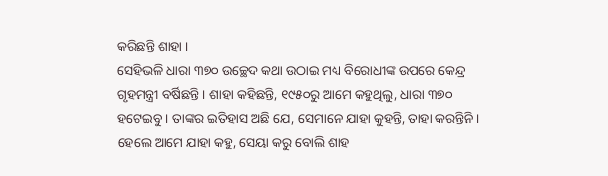କରିଛନ୍ତି ଶାହା ।
ସେହିଭଳି ଧାରା ୩୭୦ ଉଚ୍ଛେଦ କଥା ଉଠାଇ ମଧ୍ୟ ବିରୋଧୀଙ୍କ ଉପରେ କେନ୍ଦ୍ର ଗୃହମନ୍ତ୍ରୀ ବର୍ଷିଛନ୍ତି । ଶାହା କହିଛନ୍ତି, ୧୯୫୦ରୁ ଆମେ କହୁଥିଲୁ, ଧାରା ୩୭୦ ହଟେଇବୁ । ତାଙ୍କର ଇତିହାସ ଅଛି ଯେ, ସେମାନେ ଯାହା କୁହନ୍ତି, ତାହା କରନ୍ତିନି । ହେଲେ ଆମେ ଯାହା କହୁ, ସେୟା କରୁ ବୋଲି ଶାହ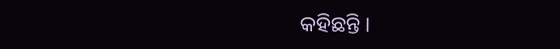କହିଛନ୍ତି ।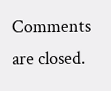Comments are closed.